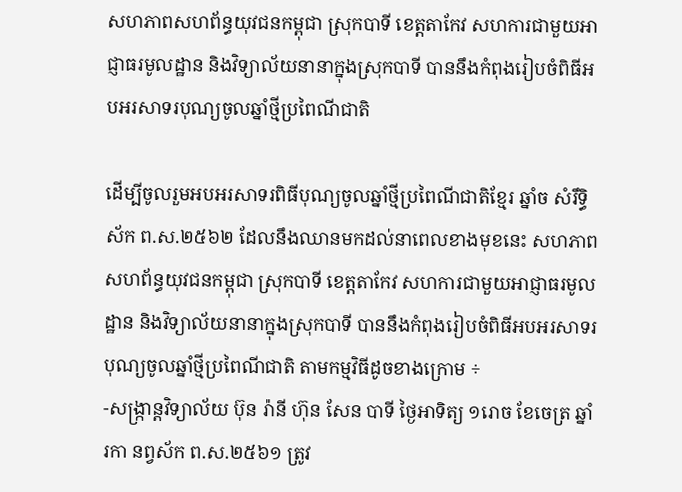សហភាពសហព័ន្ធយុវជនកម្ពុជា ស្រុកបាទី ខេត្តតាកែវ សហការជាមួយអាជ្ញាធរមូលដ្ឋាន និងវិទ្យាល័យនានាក្នុងស្រុកបាទី បាននឹងកំពុងរៀបចំពិធីអបអរសាទរបុណ្យចូលឆ្នាំថ្មីប្រពៃណីជាតិ

ដើម្បីចូលរួមអបអរសាទរពិធីបុណ្យចូលឆ្នាំថ្មីប្រពៃណីជាតិខ្មែរ ឆ្នាំច សំរឹទ្ធិស័ក ព.ស.២៥៦២ ដែលនឹងឈានមកដល់នាពេលខាងមុខនេះ សហភាពសហព័ន្ធយុវជនកម្ពុជា ស្រុកបាទី ខេត្តតាកែវ សហការជាមួយអាជ្ញាធរមូលដ្ឋាន និងវិទ្យាល័យនានាក្នុងស្រុកបាទី បាននឹងកំពុងរៀបចំពិធីអបអរសាទរបុណ្យចូលឆ្នាំថ្មីប្រពៃណីជាតិ តាមកម្មវិធីដូចខាងក្រោម ÷
-សង្ក្រាន្តវិទ្យាល័យ ប៊ុន រ៉ានី ហ៊ុន សែន បាទី ថ្ងៃអាទិត្យ ១រោច ខែចេត្រ ឆ្នាំរកា នព្វស័ក ព.ស.២៥៦១ ត្រូវ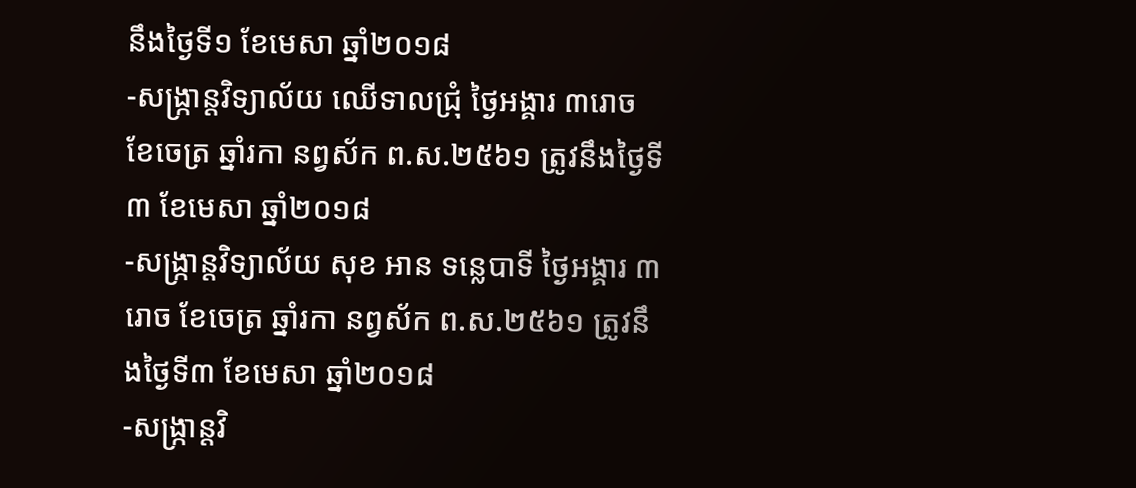នឹងថ្ងៃទី១ ខែមេសា ឆ្នាំ២០១៨
-សង្ក្រាន្តវិទ្យាល័យ ឈើទាលជ្រុំ ថ្ងៃអង្គារ ៣រោច ខែចេត្រ ឆ្នាំរកា នព្វស័ក ព.ស.២៥៦១ ត្រូវនឹងថ្ងៃទី៣ ខែមេសា ឆ្នាំ២០១៨
-សង្ក្រាន្តវិទ្យាល័យ សុខ អាន ទន្លេបាទី ថ្ងៃអង្គារ ៣រោច ខែចេត្រ ឆ្នាំរកា នព្វស័ក ព.ស.២៥៦១ ត្រូវនឹងថ្ងៃទី៣ ខែមេសា ឆ្នាំ២០១៨
-សង្ក្រាន្តវិ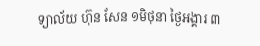ទ្យាល័យ ហ៊ុន សែន ១មិថុនា ថ្ងៃអង្គារ ៣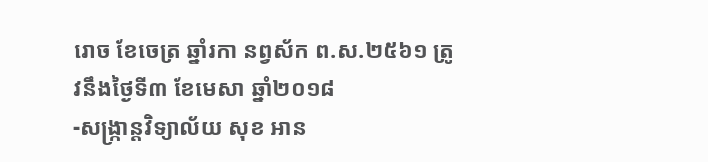រោច ខែចេត្រ ឆ្នាំរកា នព្វស័ក ព.ស.២៥៦១ ត្រូវនឹងថ្ងៃទី៣ ខែមេសា ឆ្នាំ២០១៨
-សង្ក្រាន្តវិទ្យាល័យ សុខ អាន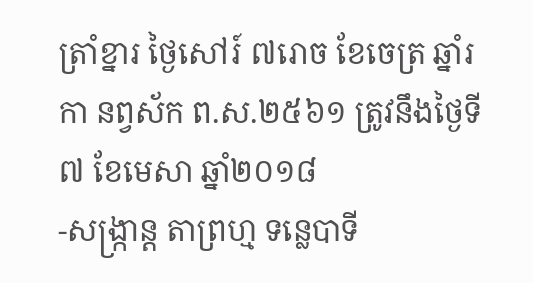ត្រាំខ្នារ ថ្ងៃសៅរ៍ ៧រោច ខែចេត្រ ឆ្នាំរកា នព្វស័ក ព.ស.២៥៦១ ត្រូវនឹងថ្ងៃទី៧ ខែមេសា ឆ្នាំ២០១៨
-សង្ក្រាន្ត តាព្រហ្ម ទន្លេបាទី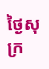ថ្ងៃសុក្រ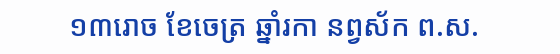១៣រោច ខែចេត្រ ឆ្នាំរកា នព្វស័ក ព.ស.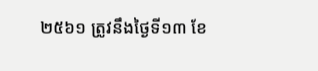២៥៦១ ត្រូវនឹងថ្ងៃទី១៣ ខែ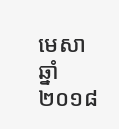មេសា ឆ្នាំ២០១៨